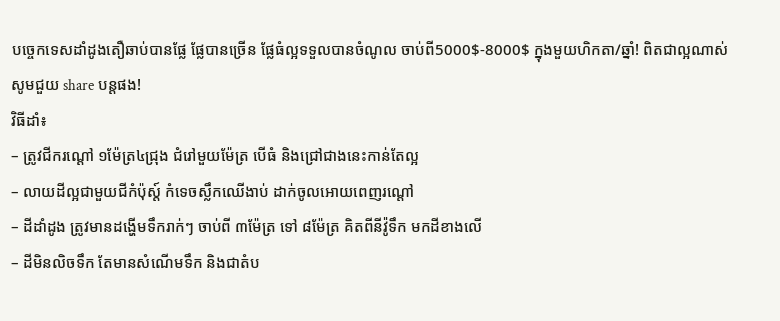បច្ចេកទេសដាំដូងតឿឆាប់បានផ្លែ ផ្លែបានច្រើន ផ្លែធំល្អទទួលបានចំណូល ចាប់ពី5000$-8000$ ក្នុងមួយហិកតា/ឆ្នាំ! ពិតជាល្អណាស់សូមជួយ share បន្តផង!
វិធីដាំ៖
– ត្រូវជីករណ្តៅ ១ម៉ែត្រ៤ជ្រុង ជំរៅមួយម៉ែត្រ បើធំ និងជ្រៅជាងនេះកាន់តែល្អ
– លាយដីល្អជាមួយជីកំប៉ុស្ត៍ កំទេចស្លឹកឈើងាប់ ដាក់ចូលអោយពេញរណ្តៅ
– ដីដាំដូង ត្រូវមានដង្ហើមទឹករាក់ៗ ចាប់ពី ៣ម៉ែត្រ ទៅ ៨ម៉ែត្រ គិតពីនីវ៉ូទឹក មកដីខាងលើ
– ដីមិនលិចទឹក តែមានសំណើមទឹក និងជាតំប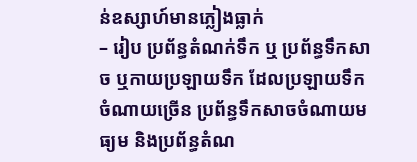ន់ឧស្សាហ៍មានភ្លៀងធ្លាក់
– រៀប ប្រព័ន្ធតំណក់ទឹក ឬ ប្រព័ន្ធទឹកសាច ឬកាយប្រឡាយទឹក ដែលប្រឡាយទឹកចំណាយច្រើន ប្រព័ន្ធទឹកសាចចំណាយមធ្យម និងប្រព័ន្ធតំណ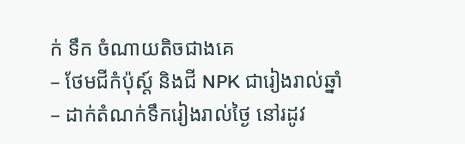ក់ ទឹក ចំណាយតិចជាងគេ
– ថែមជីកំប៉ុស្ត៍ និងជី NPK ជារៀងរាល់ឆ្នាំ
– ដាក់តំណក់ទឹករៀងរាល់ថ្ងៃ នៅរដូវ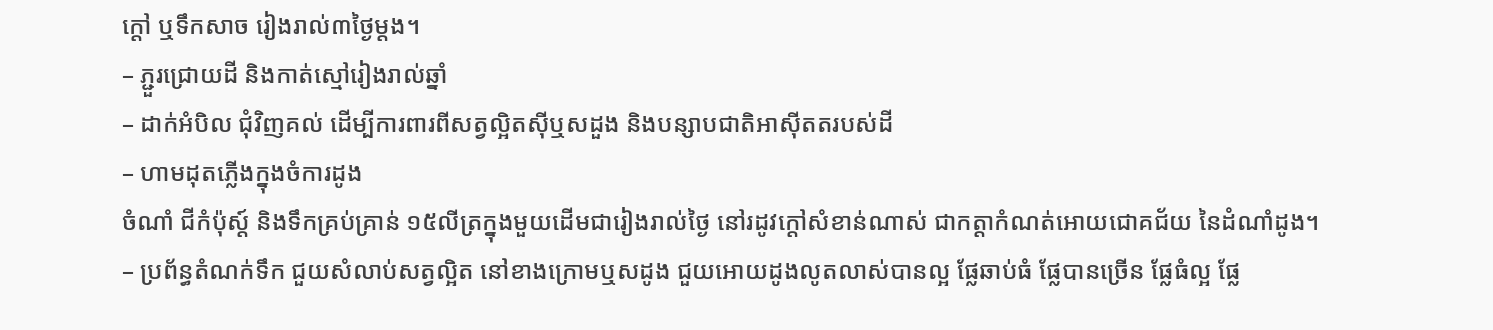ក្តៅ ឬទឹកសាច រៀងរាល់៣ថ្ងៃម្តង។
– ភ្ជួរជ្រោយដី និងកាត់ស្មៅរៀងរាល់ឆ្នាំ
– ដាក់អំបិល ជុំវិញគល់ ដើម្បីការពារពីសត្វល្អិតស៊ីឬសដួង និងបន្សាបជាតិអាស៊ីតតរបស់ដី
– ហាមដុតភ្លើងក្នុងចំការដូង
ចំណាំ ជីកំប៉ុស្ត៍ និងទឹកគ្រប់គ្រាន់ ១៥លីត្រក្នុងមួយដើមជារៀងរាល់ថ្ងៃ នៅរដូវក្តៅសំខាន់ណាស់ ជាកត្តាកំណត់អោយជោគជ័យ នៃដំណាំដូង។
– ប្រព័ន្ធតំណក់ទឹក ជួយសំលាប់សត្វល្អិត នៅខាងក្រោមឬសដូង ជួយអោយដូងលូតលាស់បានល្អ ផ្លែឆាប់ធំ ផ្លែបានច្រើន ផ្លែធំល្អ ផ្លែ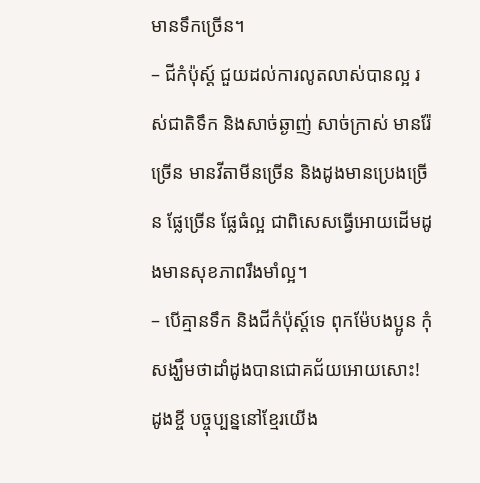មានទឹកច្រើន។
– ជីកំប៉ុស្ត៍ ជួយដល់ការលូតលាស់បានល្អ រស់ជាតិទឹក និងសាច់ឆ្ងាញ់ សាច់ក្រាស់ មានរ៉ែច្រើន មានវីតាមីនច្រើន និងដូងមានប្រេងច្រើន ផ្លែច្រើន ផ្លែធំល្អ ជាពិសេសធ្វើអោយដើមដូងមានសុខភាពរឹងមាំល្អ។
– បើគ្មានទឹក និងជីកំប៉ុស្ត៍ទេ ពុកម៉ែបងប្អូន កុំសង្ឃឹមថាដាំដូងបានជោគជ័យអោយសោះ!
ដូងខ្ចី បច្ចុប្បន្ននៅខ្មែរយើង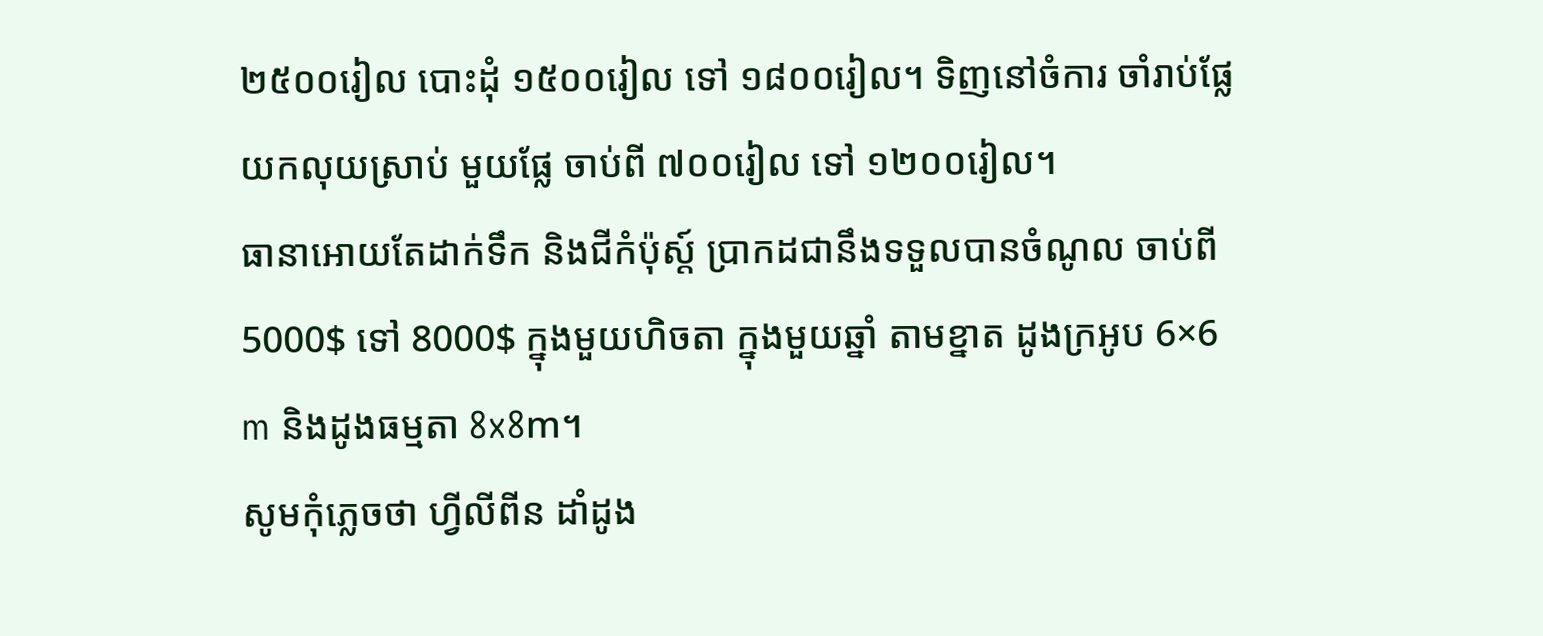២៥០០រៀល បោះដុំ ១៥០០រៀល ទៅ ១៨០០រៀល។ ទិញនៅចំការ ចាំរាប់ផ្លែ យកលុយស្រាប់ មួយផ្លែ ចាប់ពី ៧០០រៀល ទៅ ១២០០រៀល។
ធានាអោយតែដាក់ទឹក និងជីកំប៉ុស្ត៍ ប្រាកដជានឹងទទួលបានចំណូល ចាប់ពី5000$ ទៅ 8000$ ក្នុងមួយហិចតា ក្នុងមួយឆ្នាំ តាមខ្នាត ដូងក្រអូប 6×6 m និងដូងធម្មតា 8x8m។
សូមកុំភ្លេចថា ហ្វីលីពីន ដាំដូង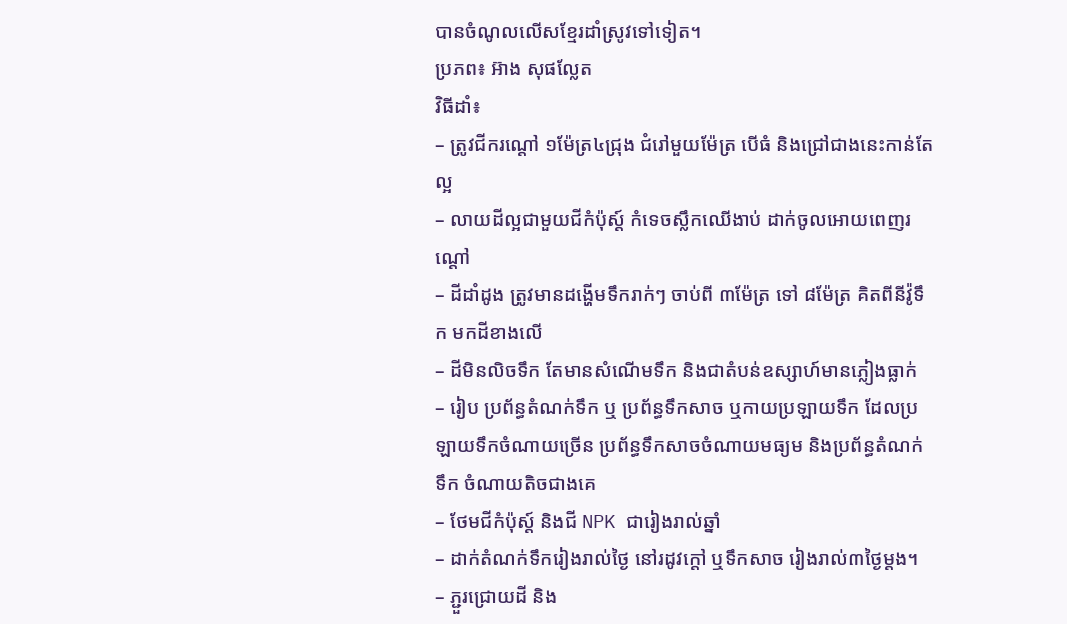បានចំណូលលើសខ្មែរដាំស្រូវទៅទៀត។
ប្រភព៖ អ៊ាង សុផល្លែត
វិធីដាំ៖
– ត្រូវជីករណ្តៅ ១ម៉ែត្រ៤ជ្រុង ជំរៅមួយម៉ែត្រ បើធំ និងជ្រៅជាងនេះកាន់តែល្អ
– លាយដីល្អជាមួយជីកំប៉ុស្ត៍ កំទេចស្លឹកឈើងាប់ ដាក់ចូលអោយពេញរណ្តៅ
– ដីដាំដូង ត្រូវមានដង្ហើមទឹករាក់ៗ ចាប់ពី ៣ម៉ែត្រ ទៅ ៨ម៉ែត្រ គិតពីនីវ៉ូទឹក មកដីខាងលើ
– ដីមិនលិចទឹក តែមានសំណើមទឹក និងជាតំបន់ឧស្សាហ៍មានភ្លៀងធ្លាក់
– រៀប ប្រព័ន្ធតំណក់ទឹក ឬ ប្រព័ន្ធទឹកសាច ឬកាយប្រឡាយទឹក ដែលប្រឡាយទឹកចំណាយច្រើន ប្រព័ន្ធទឹកសាចចំណាយមធ្យម និងប្រព័ន្ធតំណក់ ទឹក ចំណាយតិចជាងគេ
– ថែមជីកំប៉ុស្ត៍ និងជី NPK ជារៀងរាល់ឆ្នាំ
– ដាក់តំណក់ទឹករៀងរាល់ថ្ងៃ នៅរដូវក្តៅ ឬទឹកសាច រៀងរាល់៣ថ្ងៃម្តង។
– ភ្ជួរជ្រោយដី និង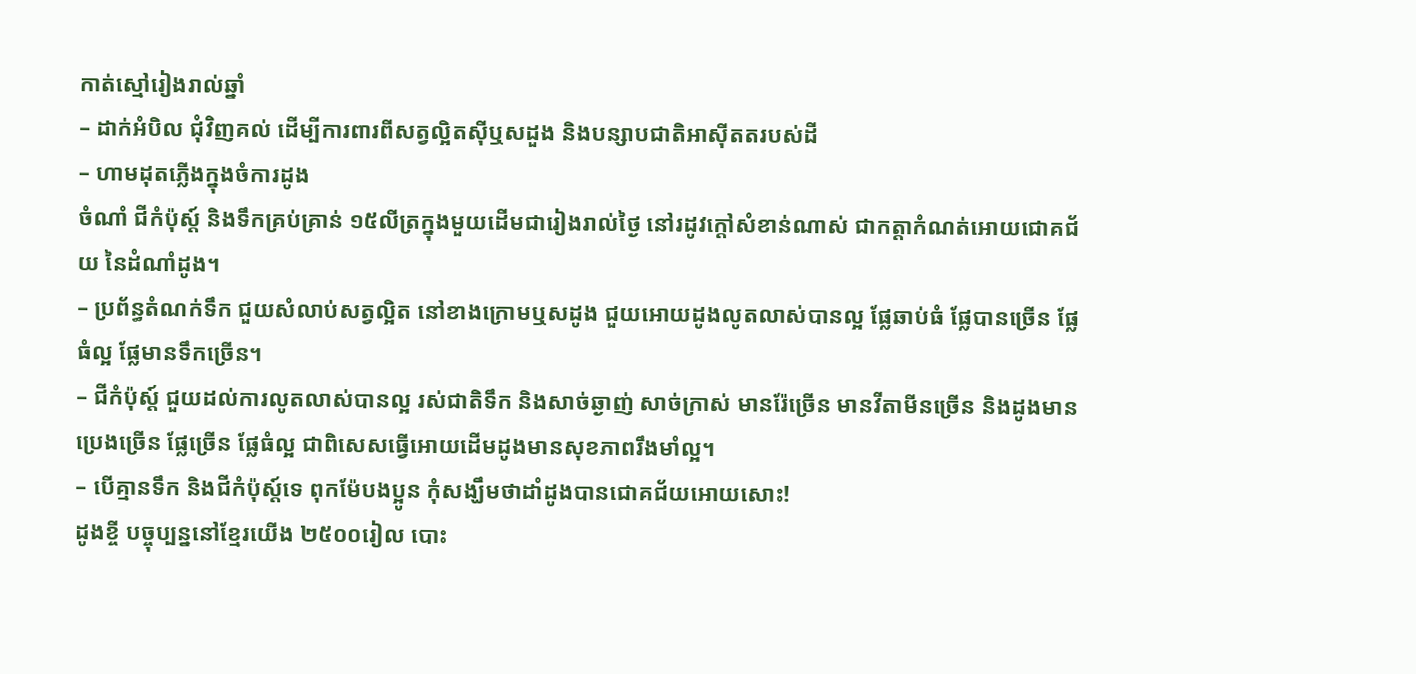កាត់ស្មៅរៀងរាល់ឆ្នាំ
– ដាក់អំបិល ជុំវិញគល់ ដើម្បីការពារពីសត្វល្អិតស៊ីឬសដួង និងបន្សាបជាតិអាស៊ីតតរបស់ដី
– ហាមដុតភ្លើងក្នុងចំការដូង
ចំណាំ ជីកំប៉ុស្ត៍ និងទឹកគ្រប់គ្រាន់ ១៥លីត្រក្នុងមួយដើមជារៀងរាល់ថ្ងៃ នៅរដូវក្តៅសំខាន់ណាស់ ជាកត្តាកំណត់អោយជោគជ័យ នៃដំណាំដូង។
– ប្រព័ន្ធតំណក់ទឹក ជួយសំលាប់សត្វល្អិត នៅខាងក្រោមឬសដូង ជួយអោយដូងលូតលាស់បានល្អ ផ្លែឆាប់ធំ ផ្លែបានច្រើន ផ្លែធំល្អ ផ្លែមានទឹកច្រើន។
– ជីកំប៉ុស្ត៍ ជួយដល់ការលូតលាស់បានល្អ រស់ជាតិទឹក និងសាច់ឆ្ងាញ់ សាច់ក្រាស់ មានរ៉ែច្រើន មានវីតាមីនច្រើន និងដូងមានប្រេងច្រើន ផ្លែច្រើន ផ្លែធំល្អ ជាពិសេសធ្វើអោយដើមដូងមានសុខភាពរឹងមាំល្អ។
– បើគ្មានទឹក និងជីកំប៉ុស្ត៍ទេ ពុកម៉ែបងប្អូន កុំសង្ឃឹមថាដាំដូងបានជោគជ័យអោយសោះ!
ដូងខ្ចី បច្ចុប្បន្ននៅខ្មែរយើង ២៥០០រៀល បោះ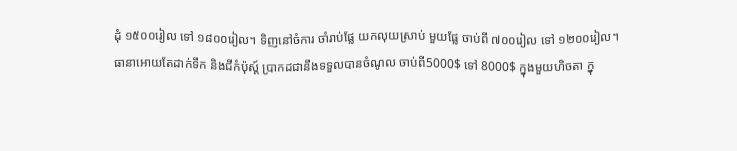ដុំ ១៥០០រៀល ទៅ ១៨០០រៀល។ ទិញនៅចំការ ចាំរាប់ផ្លែ យកលុយស្រាប់ មួយផ្លែ ចាប់ពី ៧០០រៀល ទៅ ១២០០រៀល។
ធានាអោយតែដាក់ទឹក និងជីកំប៉ុស្ត៍ ប្រាកដជានឹងទទួលបានចំណូល ចាប់ពី5000$ ទៅ 8000$ ក្នុងមួយហិចតា ក្នុ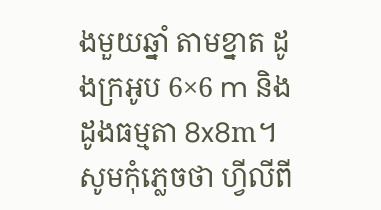ងមួយឆ្នាំ តាមខ្នាត ដូងក្រអូប 6×6 m និងដូងធម្មតា 8x8m។
សូមកុំភ្លេចថា ហ្វីលីពី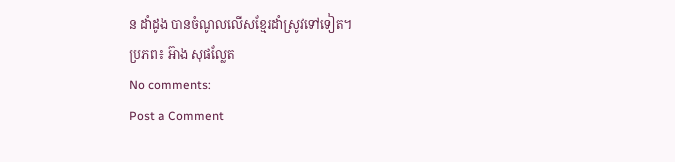ន ដាំដូង បានចំណូលលើសខ្មែរដាំស្រូវទៅទៀត។
ប្រភព៖ អ៊ាង សុផល្លែត
No comments:
Post a Comment